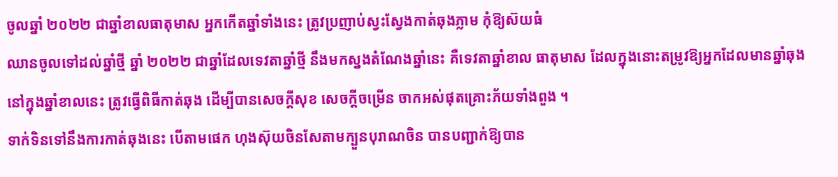ចូលឆ្នាំ ២០២២ ជាឆ្នាំខាលធាតុមាស អ្នកកើតឆ្នាំទាំងនេះ ត្រូវប្រញាប់ស្វះស្វែងកាត់ឆុងភ្លាម កុំឱ្យស៊យធំ
ឈានចូលទៅដល់ឆ្នាំថ្មី ឆ្នាំ ២០២២ ជាឆ្នាំដែលទេវតាឆ្នាំថ្មី នឹងមកស្នងតំណែងឆ្នាំនេះ គឺទេវតាឆ្នាំខាល ធាតុមាស ដែលក្នុងនោះតម្រូវឱ្យអ្នកដែលមានឆ្នាំឆុង នៅក្នុងឆ្នាំខាលនេះ ត្រូវធ្វើពិធីកាត់ឆុង ដើម្បីបានសេចក្ដីសុខ សេចក្ដីចម្រើន ចាកអស់ផុតគ្រោះភ័យទាំងពួង ។
ទាក់ទិនទៅនឹងការកាត់ឆុងនេះ បើតាមផេក ហុងស៊ុយចិនសែតាមក្បួនបុរាណចិន បានបញ្ជាក់ឱ្យបាន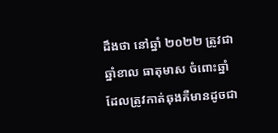ដឹងថា នៅឆ្នាំ ២០២២ ត្រូវជា ឆ្នាំខាល ធាតុមាស ចំពោះឆ្នាំដែលត្រូវកាត់ឆុងគឺមានដូចជា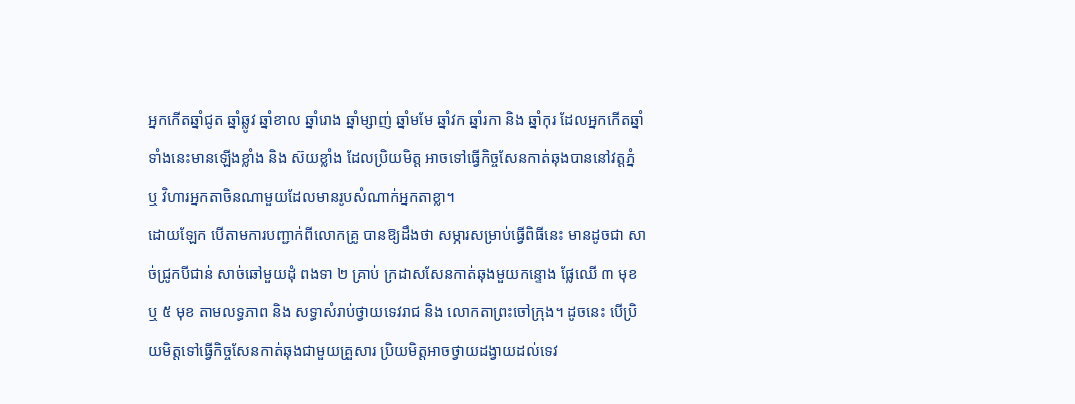អ្នកកើតឆ្នាំជូត ឆ្នាំឆ្លូវ ឆ្នាំខាល ឆ្នាំរោង ឆ្នាំម្សាញ់ ឆ្នាំមមែ ឆ្នាំវក ឆ្នាំរកា និង ឆ្នាំកុរ ដែលអ្នកកើតឆ្នាំទាំងនេះមានឡើងខ្លាំង និង ស៊យខ្លាំង ដែលប្រិយមិត្ត អាចទៅធ្វើកិច្ចសែនកាត់ឆុងបាននៅវត្តភ្នំ ឬ វិហារអ្នកតាចិនណាមួយដែលមានរូបសំណាក់អ្នកតាខ្លា។
ដោយឡែក បើតាមការបញ្ជាក់ពីលោកគ្រូ បានឱ្យដឹងថា សម្ភារសម្រាប់ធ្វើពិធីនេះ មានដូចជា សាច់ជ្រូកបីជាន់ សាច់ឆៅមួយដុំ ពងទា ២ គ្រាប់ ក្រដាសសែនកាត់ឆុងមួយកន្ទោង ផ្លែឈើ ៣ មុខ ឬ ៥ មុខ តាមលទ្ធភាព និង សទ្ធាសំរាប់ថ្វាយទេវរាជ និង លោកតាព្រះចៅក្រុង។ ដូចនេះ បើប្រិយមិត្តទៅធ្វើកិច្ចសែនកាត់ឆុងជាមួយគ្រួសារ ប្រិយមិត្តអាចថ្វាយដង្វាយដល់ទេវ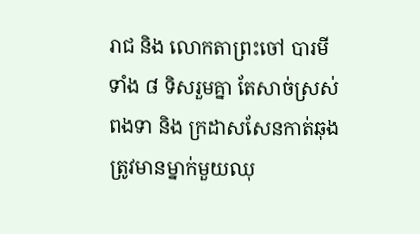រាជ និង លោកតាព្រះចៅ បារមីទាំង ៨ ទិសរួមគ្នា តែសាច់ស្រស់ ពងទា និង ក្រដាសសែនកាត់ឆុង ត្រូវមានម្នាក់មួយឈុ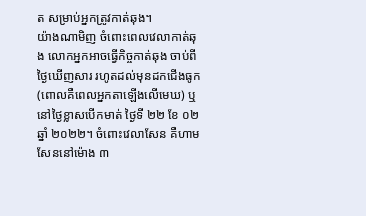ត សម្រាប់អ្នកត្រូវកាត់ឆុង។
យ៉ាងណាមិញ ចំពោះពេលវេលាកាត់ឆុង លោកអ្នកអាចធ្វើកិច្ចកាត់ឆុង ចាប់ពីថ្ងៃឃើញសារ រហូតដល់មុនដកជើងធូក (ពោលគឺពេលអ្នកតាឡើងលើមេឃ) ឬ នៅថ្ងៃខ្លាសបើកមាត់ ថ្ងៃទី ២២ ខែ ០២ ឆ្នាំ ២០២២។ ចំពោះវេលាសែន គឺហាមសែននៅម៉ោង ៣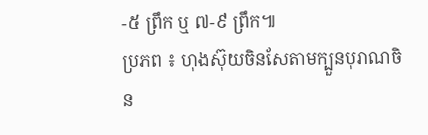-៥ ព្រឹក ឬ ៧-៩ ព្រឹក៕
ប្រភព ៖ ហុងស៊ុយចិនសែតាមក្បួនបុរាណចិន